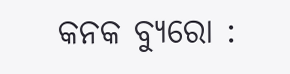କନକ ବ୍ୟୁରୋ :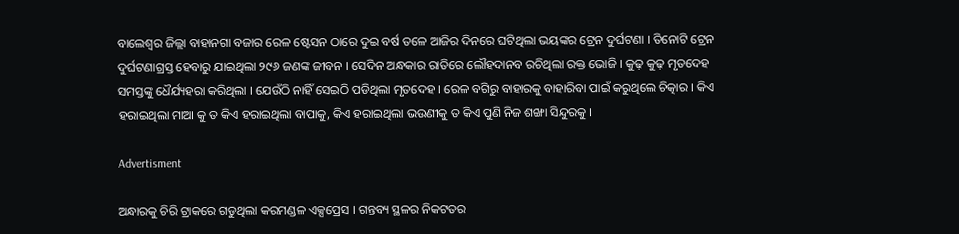ବାଲେଶ୍ୱର ଜିଲ୍ଲା ବାହାନଗା ବଜାର ରେଳ ଷ୍ଟେସନ ଠାରେ ଦୁଇ ବର୍ଷ ତଳେ ଆଜିର ଦିନରେ ଘଟିଥିଲା ଭୟଙ୍କର ଟ୍ରେନ ଦୁର୍ଘଟଣା । ତିନୋଟି ଟ୍ରେନ ଦୁର୍ଘଟଣାଗ୍ରସ୍ତ ହେବାରୁ ଯାଇଥିଲା ୨୯୬ ଜଣଙ୍କ ଜୀବନ । ସେଦିନ ଅନ୍ଧକାର ରାତିରେ ଲୌହଦାନବ ରଚିଥିଲା ରକ୍ତ ଭୋଜି । କୁଢ଼ କୁଢ଼ ମୃତଦେହ ସମସ୍ତଙ୍କୁ ଧୈର୍ଯ୍ୟହରା କରିଥିଲା । ଯେଉଁଠି ନାହିଁ ସେଇଠି ପଡିଥିଲା ମୃତଦେହ । ରେଳ ବଗିରୁ ବାହାରକୁ ବାହାରିବା ପାଇଁ କରୁଥିଲେ ଚିତ୍କାର । କିଏ ହରାଇଥିଲା ମାଆ କୁ ତ କିଏ ହରାଇଥିଲା ବାପାକୁ, କିଏ ହରାଇଥିଲା ଭଉଣୀକୁ ତ କିଏ ପୁଣି ନିଜ ଶଙ୍ଖା ସିନ୍ଦୁରକୁ ।

Advertisment

ଅନ୍ଧାରକୁ ଚିରି ଟ୍ରାକରେ ଗଡୁଥିଲା କରମଣ୍ଡଳ ଏକ୍ସପ୍ରେସ । ଗନ୍ତବ୍ୟ ସ୍ଥଳର ନିକଟତର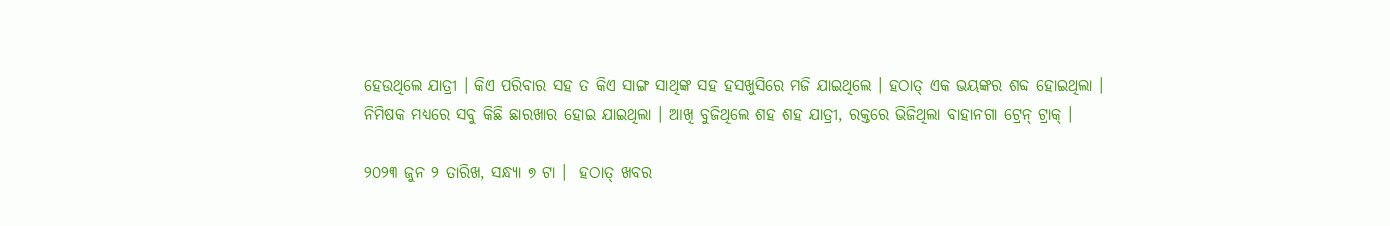ହେଉଥିଲେ ଯାତ୍ରୀ । କିଏ ପରିବାର ସହ ତ କିଏ ସାଙ୍ଗ ସାଥିଙ୍କ ସହ ହସଖୁସିରେ ମଜି ଯାଇଥିଲେ । ହଠାତ୍ ଏକ ଭୟଙ୍କର ଶବ୍ଦ ହୋଇଥିଲା । ନିମିଷକ ମଧ୍ୟରେ ସବୁ କିଛି ଛାରଖାର ହୋଇ ଯାଇଥିଲା । ଆଖି ବୁଜିଥିଲେ ଶହ ଶହ ଯାତ୍ରୀ, ରକ୍ତରେ ଭିଜିଥିଲା ବାହାନଗା ଟ୍ରେନ୍‌ ଟ୍ରାକ୍‌ ।

୨୦୨୩ ଜୁନ ୨ ତାରିଖ, ସନ୍ଧ୍ୟା ୭ ଟା ।  ହଠାତ୍ ଖବର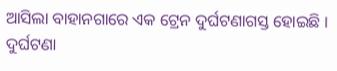ଆସିଲା ବାହାନଗାରେ ଏକ ଟ୍ରେନ ଦୁର୍ଘଟଣାଗସ୍ତ ହୋଇଛି । ଦୁର୍ଘଟଣା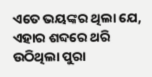ଏତେ ଭୟଙ୍କର ଥିଲା ଯେ, ଏହାର ଶବ୍ଦରେ ଥରି ଉଠିଥିଲା ପୁରା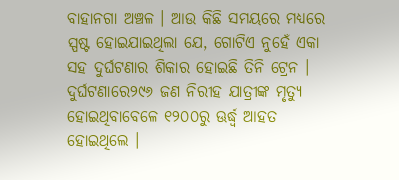ବାହାନଗା ଅଞ୍ଚଳ । ଆଉ କିଛି ସମୟରେ ମଧ୍ୟରେ ସ୍ପଷ୍ଟ ହୋଇଯାଇଥିଲା ଯେ, ଗୋଟିଏ ନୁହେଁ ଏକା ସହ ଦୁର୍ଘଟଣାର ଶିକାର ହୋଇଛି ତିନି ଟ୍ରେନ । ଦୁର୍ଘଟଣାରେ୨୯୬ ଜଣ ନିରୀହ ଯାତ୍ରୀଙ୍କ ମୃତ୍ୟୁ ହୋଇଥିବାବେଳେ ୧୨୦୦ରୁ ଊର୍ଦ୍ଧ୍ୱ ଆହତ ହୋଇଥିଲେ ।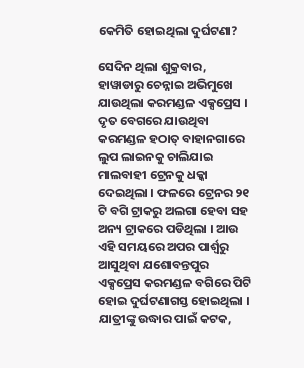କେମିତି ହୋଇଥିଲା ଦୁର୍ଘଟଣା?

ସେଦିନ ଥିଲା ଶୁକ୍ରବାର, ହାୱାଡାରୁ ଚେନ୍ନାଇ ଅଭିମୁଖେ ଯାଉଥିଲା କରମଣ୍ଡଳ ଏକ୍ସପ୍ରେସ । ଦୃତ ବେଗରେ ଯାଉଥିବା କରମଣ୍ଡଳ ହଠାତ୍ ବାହାନଗାରେ ଲୁପ ଲାଇନକୁ ଚାଲିଯାଇ ମାଲବାହୀ ଟ୍ରେନକୁ ଧକ୍କା ଦେଇଥିଲା । ଫଳରେ ଟ୍ରେନର ୨୧ ଟି ବଗି ଟ୍ରାକରୁ ଅଲଗା ହେବା ସହ ଅନ୍ୟ ଟ୍ରାକରେ ପଡିଥିଲା । ଆଉ ଏହି ସମୟରେ ଅପର ପାର୍ଶ୍ୱରୁ ଆସୁଥିବା ଯଶୋବନ୍ତପୁର ଏକ୍ସପ୍ରେସ କରମଣ୍ଡଳ ବଗିରେ ପିଟି ହୋଇ ଦୁର୍ଘଟଣାଗସ୍ତ ହୋଇଥିଲା । ଯାତ୍ରୀଙ୍କୁ ଉଦ୍ଧାର ପାଇଁ କଟକ,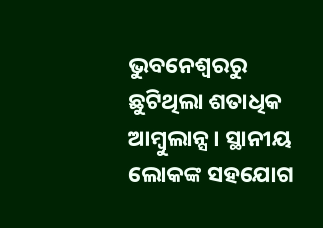ଭୁବନେଶ୍ୱରରୁ ଛୁଟିଥିଲା ଶତାଧିକ ଆମ୍ବୁଲାନ୍ସ । ସ୍ଥାନୀୟ ଲୋକଙ୍କ ସହଯୋଗ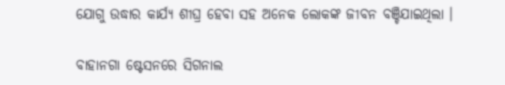ଯୋଗୁ ଉଦ୍ଧାର କାର୍ଯ୍ୟ ଶୀଘ୍ର ହେବା ସହ ଅନେକ ଲୋକଙ୍କ ଜୀବନ ବଞ୍ଚିଯାଇଥିଲା ।

ବାହାନଗା ଷ୍ଟେସନରେ ସିଗନାଲ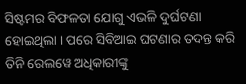ସିଷ୍ଟମର ବିଫଳତା ଯୋଗୁ ଏଭଳି ଦୁର୍ଘଟଣା ହୋଇଥିଲା । ପରେ ସିବିଆଇ ଘଟଣାର ତଦନ୍ତ କରି ତିନି ରେଲୱେ ଅଧିକାରୀଙ୍କୁ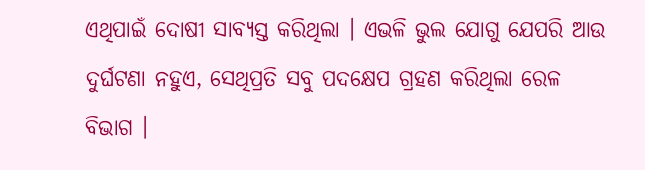ଏଥିପାଇଁ ଦୋଷୀ ସାବ୍ୟସ୍ତ କରିଥିଲା । ଏଭଳି ଭୁଲ ଯୋଗୁ ଯେପରି ଆଉ ଦୁର୍ଘଟଣା ନହୁଏ, ସେଥିପ୍ରତି ସବୁ ପଦକ୍ଷେପ ଗ୍ରହଣ କରିଥିଲା ରେଳ ବିଭାଗ ।